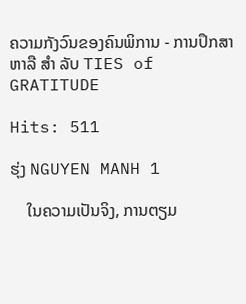ຄວາມກັງວົນຂອງຄົນພິການ - ການປຶກສາຫາລື ສຳ ລັບ TIES of GRATITUDE

Hits: 511

ຮຸ່ງ NGUYEN MANH 1

    ໃນຄວາມເປັນຈິງ, ການຕຽມ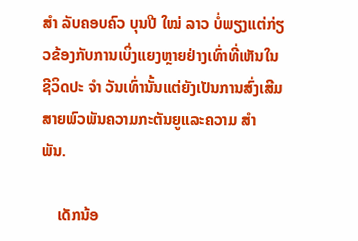ສຳ ລັບຄອບຄົວ ບຸນປີ ໃໝ່ ລາວ ບໍ່ພຽງແຕ່ກ່ຽວຂ້ອງກັບການເບິ່ງແຍງຫຼາຍຢ່າງເທົ່າທີ່ເຫັນໃນຊີວິດປະ ຈຳ ວັນເທົ່ານັ້ນແຕ່ຍັງເປັນການສົ່ງເສີມສາຍພົວພັນຄວາມກະຕັນຍູແລະຄວາມ ສຳ ພັນ.

    ເດັກນ້ອ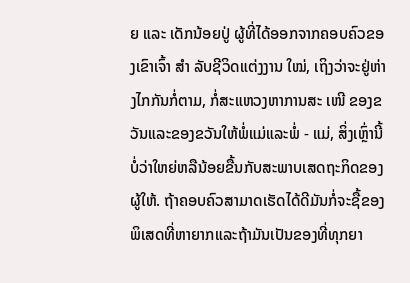ຍ ແລະ ເດັກນ້ອຍປູ່ ຜູ້ທີ່ໄດ້ອອກຈາກຄອບຄົວຂອງເຂົາເຈົ້າ ສຳ ລັບຊີວິດແຕ່ງງານ ໃໝ່, ເຖິງວ່າຈະຢູ່ຫ່າງໄກກັນກໍ່ຕາມ, ກໍ່ສະແຫວງຫາການສະ ເໜີ ຂອງຂວັນແລະຂອງຂວັນໃຫ້ພໍ່ແມ່ແລະພໍ່ - ແມ່, ສິ່ງເຫຼົ່ານີ້ບໍ່ວ່າໃຫຍ່ຫລືນ້ອຍຂື້ນກັບສະພາບເສດຖະກິດຂອງຜູ້ໃຫ້. ຖ້າຄອບຄົວສາມາດເຮັດໄດ້ດີມັນກໍ່ຈະຊື້ຂອງພິເສດທີ່ຫາຍາກແລະຖ້າມັນເປັນຂອງທີ່ທຸກຍາ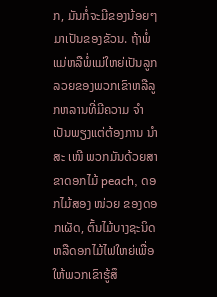ກ, ມັນກໍ່ຈະມີຂອງນ້ອຍໆມາເປັນຂອງຂັວນ. ຖ້າພໍ່ແມ່ຫລືພໍ່ແມ່ໃຫຍ່ເປັນລູກລວຍຂອງພວກເຂົາຫລືລູກຫລານທີ່ມີຄວາມ ຈຳ ເປັນພຽງແຕ່ຕ້ອງການ ນຳ ສະ ເໜີ ພວກມັນດ້ວຍສາຂາດອກໄມ້ peach, ດອກໄມ້ສອງ ໜ່ວຍ ຂອງດອກເຜັດ, ຕົ້ນໄມ້ບາງຊະນິດຫລືດອກໄມ້ໄຟໃຫຍ່ເພື່ອໃຫ້ພວກເຂົາຮູ້ສຶ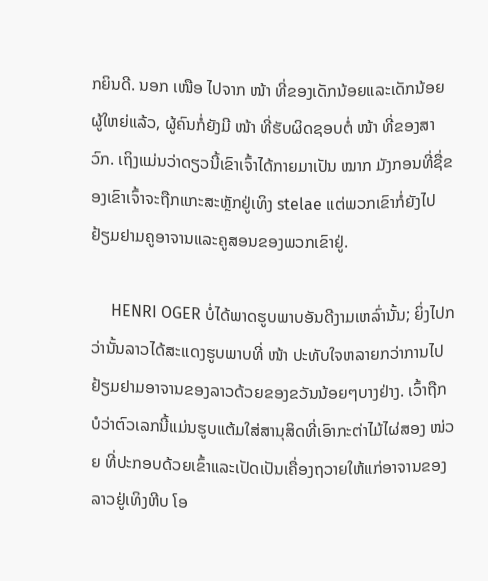ກຍິນດີ. ນອກ ເໜືອ ໄປຈາກ ໜ້າ ທີ່ຂອງເດັກນ້ອຍແລະເດັກນ້ອຍຜູ້ໃຫຍ່ແລ້ວ, ຜູ້ຄົນກໍ່ຍັງມີ ໜ້າ ທີ່ຮັບຜິດຊອບຕໍ່ ໜ້າ ທີ່ຂອງສາວົກ. ເຖິງແມ່ນວ່າດຽວນີ້ເຂົາເຈົ້າໄດ້ກາຍມາເປັນ ໝາກ ມັງກອນທີ່ຊື່ຂອງເຂົາເຈົ້າຈະຖືກແກະສະຫຼັກຢູ່ເທິງ stelae ແຕ່ພວກເຂົາກໍ່ຍັງໄປຢ້ຽມຢາມຄູອາຈານແລະຄູສອນຂອງພວກເຂົາຢູ່.

     HENRI OGER ບໍ່ໄດ້ພາດຮູບພາບອັນດີງາມເຫລົ່ານັ້ນ; ຍິ່ງໄປກວ່ານັ້ນລາວໄດ້ສະແດງຮູບພາບທີ່ ໜ້າ ປະທັບໃຈຫລາຍກວ່າການໄປຢ້ຽມຢາມອາຈານຂອງລາວດ້ວຍຂອງຂວັນນ້ອຍໆບາງຢ່າງ. ເວົ້າຖືກບໍວ່າຕົວເລກນີ້ແມ່ນຮູບແຕ້ມໃສ່ສານຸສິດທີ່ເອົາກະຕ່າໄມ້ໄຜ່ສອງ ໜ່ວຍ ທີ່ປະກອບດ້ວຍເຂົ້າແລະເປັດເປັນເຄື່ອງຖວາຍໃຫ້ແກ່ອາຈານຂອງລາວຢູ່ເທິງຫີບ ໂອ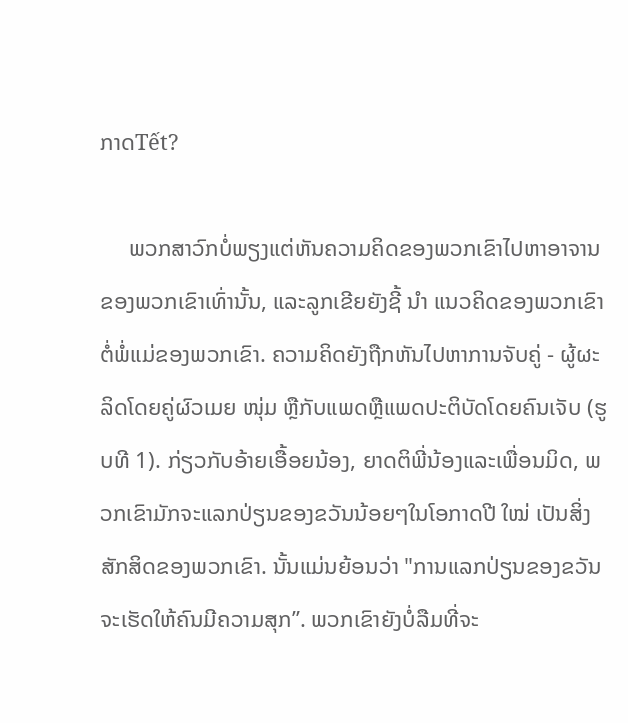ກາດTết?

     ພວກສາວົກບໍ່ພຽງແຕ່ຫັນຄວາມຄິດຂອງພວກເຂົາໄປຫາອາຈານຂອງພວກເຂົາເທົ່ານັ້ນ, ແລະລູກເຂີຍຍັງຊີ້ ນຳ ແນວຄິດຂອງພວກເຂົາຕໍ່ພໍ່ແມ່ຂອງພວກເຂົາ. ຄວາມຄິດຍັງຖືກຫັນໄປຫາການຈັບຄູ່ - ຜູ້ຜະລິດໂດຍຄູ່ຜົວເມຍ ໜຸ່ມ ຫຼືກັບແພດຫຼືແພດປະຕິບັດໂດຍຄົນເຈັບ (ຮູບທີ 1). ກ່ຽວກັບອ້າຍເອື້ອຍນ້ອງ, ຍາດຕິພີ່ນ້ອງແລະເພື່ອນມິດ, ພວກເຂົາມັກຈະແລກປ່ຽນຂອງຂວັນນ້ອຍໆໃນໂອກາດປີ ໃໝ່ ເປັນສິ່ງສັກສິດຂອງພວກເຂົາ. ນັ້ນແມ່ນຍ້ອນວ່າ "ການແລກປ່ຽນຂອງຂວັນຈະເຮັດໃຫ້ຄົນມີຄວາມສຸກ”. ພວກເຂົາຍັງບໍ່ລືມທີ່ຈະ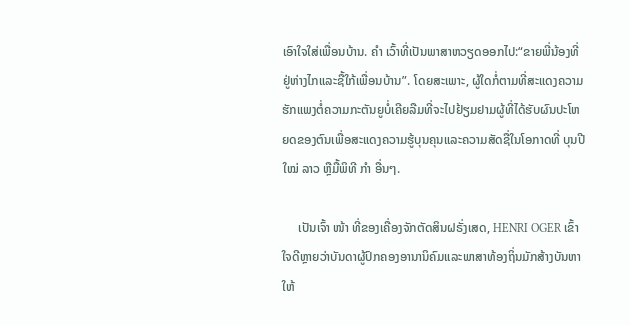ເອົາໃຈໃສ່ເພື່ອນບ້ານ. ຄຳ ເວົ້າທີ່ເປັນພາສາຫວຽດອອກໄປ:“ຂາຍພີ່ນ້ອງທີ່ຢູ່ຫ່າງໄກແລະຊື້ໃກ້ເພື່ອນບ້ານ”. ໂດຍສະເພາະ, ຜູ້ໃດກໍ່ຕາມທີ່ສະແດງຄວາມຮັກແພງຕໍ່ຄວາມກະຕັນຍູບໍ່ເຄີຍລືມທີ່ຈະໄປຢ້ຽມຢາມຜູ້ທີ່ໄດ້ຮັບຜົນປະໂຫຍດຂອງຕົນເພື່ອສະແດງຄວາມຮູ້ບຸນຄຸນແລະຄວາມສັດຊື່ໃນໂອກາດທີ່ ບຸນປີ ໃໝ່ ລາວ ຫຼືມື້ພິທີ ກຳ ອື່ນໆ.

     ເປັນເຈົ້າ ໜ້າ ທີ່ຂອງເຄື່ອງຈັກຕັດສິນຝຣັ່ງເສດ, HENRI OGER ເຂົ້າໃຈດີຫຼາຍວ່າບັນດາຜູ້ປົກຄອງອານານິຄົມແລະພາສາທ້ອງຖິ່ນມັກສ້າງບັນຫາໃຫ້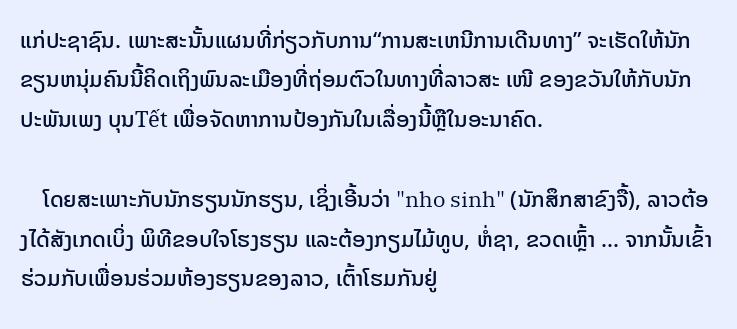ແກ່ປະຊາຊົນ. ເພາະສະນັ້ນແຜນທີ່ກ່ຽວກັບການ“ການສະເຫນີການເດີນທາງ” ຈະເຮັດໃຫ້ນັກຂຽນຫນຸ່ມຄົນນີ້ຄິດເຖິງພົນລະເມືອງທີ່ຖ່ອມຕົວໃນທາງທີ່ລາວສະ ເໜີ ຂອງຂວັນໃຫ້ກັບນັກປະພັນເພງ ບຸນTết ເພື່ອຈັດຫາການປ້ອງກັນໃນເລື່ອງນີ້ຫຼືໃນອະນາຄົດ.

    ໂດຍສະເພາະກັບນັກຮຽນນັກຮຽນ, ເຊິ່ງເອີ້ນວ່າ "nho sinh" (ນັກສຶກສາຂົງຈື້), ລາວຕ້ອງໄດ້ສັງເກດເບິ່ງ ພິທີຂອບໃຈໂຮງຮຽນ ແລະຕ້ອງກຽມໄມ້ທູບ, ຫໍ່ຊາ, ຂວດເຫຼົ້າ ... ຈາກນັ້ນເຂົ້າຮ່ວມກັບເພື່ອນຮ່ວມຫ້ອງຮຽນຂອງລາວ, ເຕົ້າໂຮມກັນຢູ່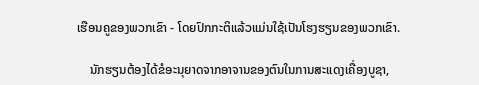ເຮືອນຄູຂອງພວກເຂົາ - ໂດຍປົກກະຕິແລ້ວແມ່ນໃຊ້ເປັນໂຮງຮຽນຂອງພວກເຂົາ.

    ນັກຮຽນຕ້ອງໄດ້ຂໍອະນຸຍາດຈາກອາຈານຂອງຕົນໃນການສະແດງເຄື່ອງບູຊາ,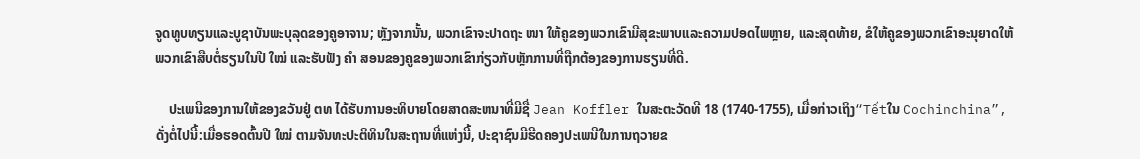ຈູດທູບທຽນແລະບູຊາບັນພະບຸລຸດຂອງຄູອາຈານ; ຫຼັງຈາກນັ້ນ, ພວກເຂົາຈະປາດຖະ ໜາ ໃຫ້ຄູຂອງພວກເຂົາມີສຸຂະພາບແລະຄວາມປອດໄພຫຼາຍ, ແລະສຸດທ້າຍ, ຂໍໃຫ້ຄູຂອງພວກເຂົາອະນຸຍາດໃຫ້ພວກເຂົາສືບຕໍ່ຮຽນໃນປີ ໃໝ່ ແລະຮັບຟັງ ຄຳ ສອນຂອງຄູຂອງພວກເຂົາກ່ຽວກັບຫຼັກການທີ່ຖືກຕ້ອງຂອງການຮຽນທີ່ດີ.

    ປະເພນີຂອງການໃຫ້ຂອງຂວັນຢູ່ ຕທ ໄດ້ຮັບການອະທິບາຍໂດຍສາດສະຫນາທີ່ມີຊື່ Jean Koffler ໃນສະຕະວັດທີ 18 (1740-1755), ເມື່ອກ່າວເຖິງ“Tếtໃນ Cochinchina”, ດັ່ງຕໍ່ໄປນີ້:ເມື່ອຮອດຕົ້ນປີ ໃໝ່ ຕາມຈັນທະປະຕິທິນໃນສະຖານທີ່ແຫ່ງນີ້, ປະຊາຊົນມີຮີດຄອງປະເພນີໃນການຖວາຍຂ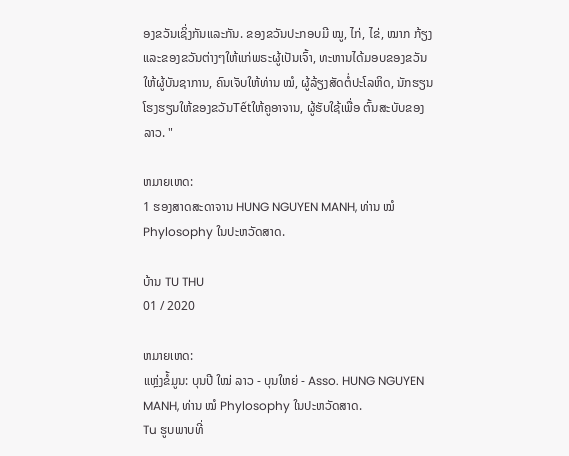ອງຂວັນເຊິ່ງກັນແລະກັນ. ຂອງຂວັນປະກອບມີ ໝູ, ໄກ່, ໄຂ່, ໝາກ ກ້ຽງແລະຂອງຂວັນຕ່າງໆໃຫ້ແກ່ພຣະຜູ້ເປັນເຈົ້າ, ທະຫານໄດ້ມອບຂອງຂວັນໃຫ້ຜູ້ບັນຊາການ, ຄົນເຈັບໃຫ້ທ່ານ ໝໍ, ຜູ້ລ້ຽງສັດຕໍ່ປະໂລຫິດ, ນັກຮຽນໂຮງຮຽນໃຫ້ຂອງຂວັນTếtໃຫ້ຄູອາຈານ, ຜູ້ຮັບໃຊ້ເພື່ອ ຕົ້ນສະບັບຂອງລາວ. "

ຫມາຍເຫດ:
1 ຮອງສາດສະດາຈານ HUNG NGUYEN MANH, ທ່ານ ໝໍ Phylosophy ໃນປະຫວັດສາດ.

ບ້ານ TU THU
01 / 2020

ຫມາຍເຫດ:
ແຫຼ່ງຂໍ້ມູນ: ບຸນປີ ໃໝ່ ລາວ - ບຸນໃຫຍ່ - Asso. HUNG NGUYEN MANH, ທ່ານ ໝໍ Phylosophy ໃນປະຫວັດສາດ.
Tu ຮູບພາບທີ່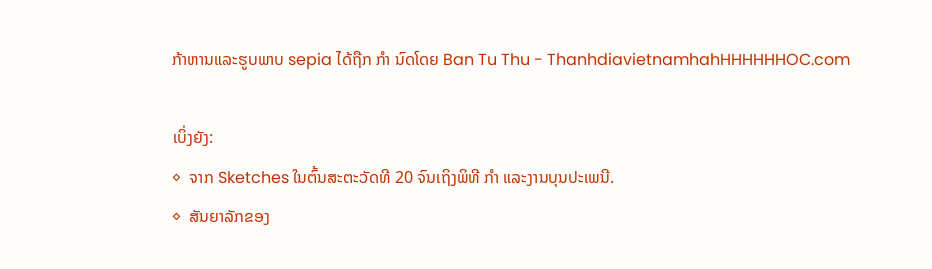ກ້າຫານແລະຮູບພາບ sepia ໄດ້ຖືກ ກຳ ນົດໂດຍ Ban Tu Thu - ThanhdiavietnamhahHHHHHHOC.com

ເບິ່ງຍັງ:
◊  ຈາກ Sketches ໃນຕົ້ນສະຕະວັດທີ 20 ຈົນເຖິງພິທີ ກຳ ແລະງານບຸນປະເພນີ.
◊  ສັນຍາລັກຂອງ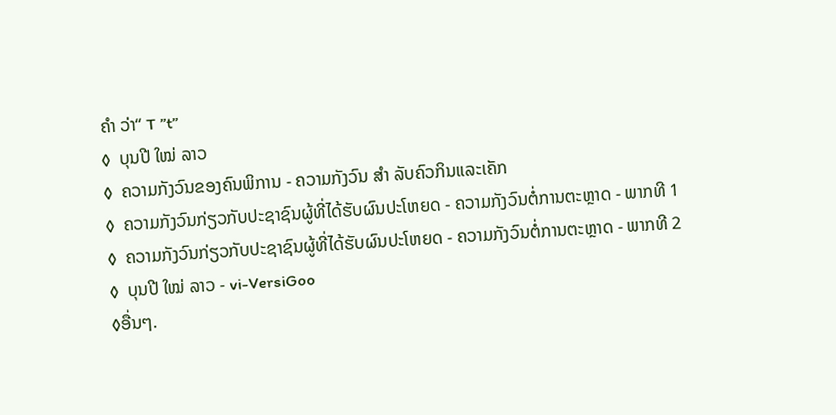ຄຳ ວ່າ“ T ”t”
◊  ບຸນປີ ໃໝ່ ລາວ
◊  ຄວາມກັງວົນຂອງຄົນພິການ - ຄວາມກັງວົນ ສຳ ລັບຄົວກິນແລະເຄັກ
◊  ຄວາມກັງວົນກ່ຽວກັບປະຊາຊົນຜູ້ທີ່ໄດ້ຮັບຜົນປະໂຫຍດ - ຄວາມກັງວົນຕໍ່ການຕະຫຼາດ - ພາກທີ 1
◊  ຄວາມກັງວົນກ່ຽວກັບປະຊາຊົນຜູ້ທີ່ໄດ້ຮັບຜົນປະໂຫຍດ - ຄວາມກັງວົນຕໍ່ການຕະຫຼາດ - ພາກທີ 2
◊  ບຸນປີ ໃໝ່ ລາວ - vi-VersiGoo
◊ອື່ນໆ.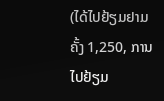(ໄດ້ໄປຢ້ຽມຢາມຄັ້ງ 1,250, ການໄປຢ້ຽມ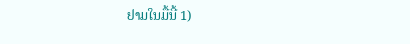ຢາມໃນມື້ນີ້ 1)